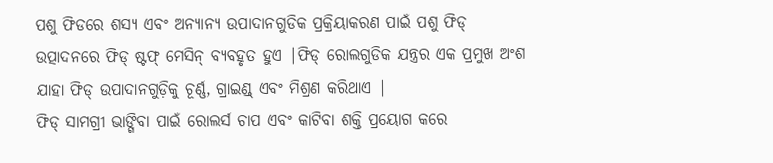ପଶୁ ଫିଡରେ ଶସ୍ୟ ଏବଂ ଅନ୍ୟାନ୍ୟ ଉପାଦାନଗୁଡିକ ପ୍ରକ୍ରିୟାକରଣ ପାଇଁ ପଶୁ ଫିଡ୍ ଉତ୍ପାଦନରେ ଫିଡ୍ ଷ୍ଟଫ୍ ମେସିନ୍ ବ୍ୟବହୃତ ହୁଏ |ଫିଡ୍ ରୋଲଗୁଡିକ ଯନ୍ତ୍ରର ଏକ ପ୍ରମୁଖ ଅଂଶ ଯାହା ଫିଡ୍ ଉପାଦାନଗୁଡ଼ିକୁ ଚୂର୍ଣ୍ଣ, ଗ୍ରାଇଣ୍ଡ୍ ଏବଂ ମିଶ୍ରଣ କରିଥାଏ |
ଫିଡ୍ ସାମଗ୍ରୀ ଭାଙ୍ଗିବା ପାଇଁ ରୋଲର୍ସ ଚାପ ଏବଂ କାଟିବା ଶକ୍ତି ପ୍ରୟୋଗ କରେ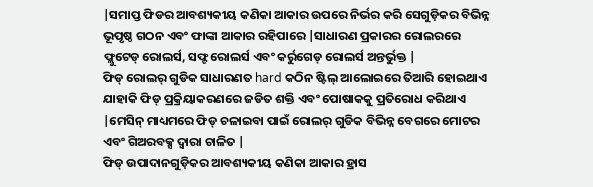|ସମାପ୍ତ ଫିଡର ଆବଶ୍ୟକୀୟ କଣିକା ଆକାର ଉପରେ ନିର୍ଭର କରି ସେଗୁଡ଼ିକର ବିଭିନ୍ନ ଭୂପୃଷ୍ଠ ଗଠନ ଏବଂ ଫାଙ୍କା ଆକାର ରହିପାରେ |ସାଧାରଣ ପ୍ରକାରର ରୋଲରରେ ଫ୍ଲୁଟେଡ୍ ରୋଲର୍ସ, ସଫ୍ଟ ରୋଲର୍ସ ଏବଂ କର୍ରୁଗେଡ୍ ରୋଲର୍ସ ଅନ୍ତର୍ଭୁକ୍ତ |
ଫିଡ୍ ରୋଲର୍ ଗୁଡିକ ସାଧାରଣତ hard କଠିନ ଷ୍ଟିଲ୍ ଆଲୋଇରେ ତିଆରି ହୋଇଥାଏ ଯାହାକି ଫିଡ୍ ପ୍ରକ୍ରିୟାକରଣରେ ଜଡିତ ଶକ୍ତି ଏବଂ ପୋଷାକକୁ ପ୍ରତିରୋଧ କରିଥାଏ |ମେସିନ୍ ମାଧ୍ୟମରେ ଫିଡ୍ ଚଳାଇବା ପାଇଁ ରୋଲର୍ ଗୁଡିକ ବିଭିନ୍ନ ବେଗରେ ମୋଟର ଏବଂ ଗିଅରବକ୍ସ ଦ୍ୱାରା ଚାଳିତ |
ଫିଡ୍ ଉପାଦାନଗୁଡ଼ିକର ଆବଶ୍ୟକୀୟ କଣିକା ଆକାର ହ୍ରାସ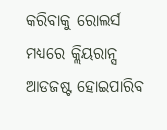କରିବାକୁ ରୋଲର୍ସ ମଧ୍ୟରେ କ୍ଲିୟରାନ୍ସ ଆଡଜଷ୍ଟ ହୋଇପାରିବ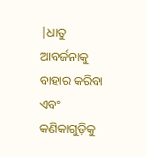|ଧାତୁ ଆବର୍ଜନାକୁ ବାହାର କରିବା ଏବଂ କଣିକାଗୁଡ଼ିକୁ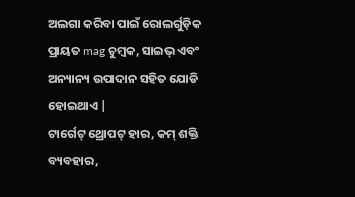ଅଲଗା କରିବା ପାଇଁ ରୋଲର୍ଗୁଡ଼ିକ ପ୍ରାୟତ mag ଚୁମ୍ବକ, ସାଇଭ୍ ଏବଂ ଅନ୍ୟାନ୍ୟ ଉପାଦାନ ସହିତ ଯୋଡି ହୋଇଥାଏ |
ଟାର୍ଗେଟ୍ ଥ୍ରୋପଟ୍ ହାର, କମ୍ ଶକ୍ତି ବ୍ୟବହାର,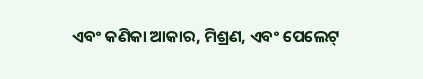ଏବଂ କଣିକା ଆକାର, ମିଶ୍ରଣ, ଏବଂ ପେଲେଟ୍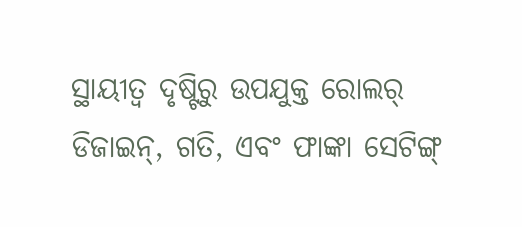ସ୍ଥାୟୀତ୍ୱ ଦୃଷ୍ଟିରୁ ଉପଯୁକ୍ତ ରୋଲର୍ ଡିଜାଇନ୍, ଗତି, ଏବଂ ଫାଙ୍କା ସେଟିଙ୍ଗ୍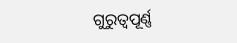ଗୁରୁତ୍ୱପୂର୍ଣ୍ଣ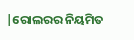|ରୋଲରର ନିୟମିତ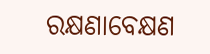ରକ୍ଷଣାବେକ୍ଷଣ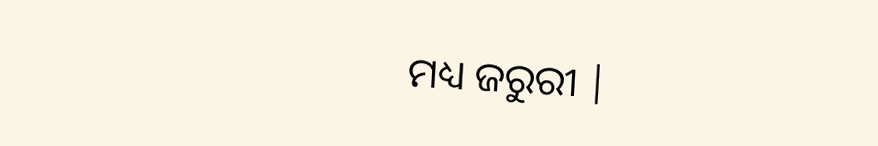ମଧ୍ୟ ଜରୁରୀ |